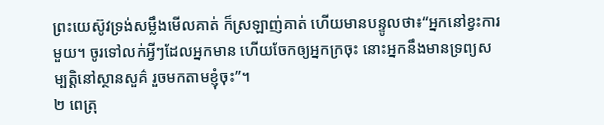ព្រះយេស៊ូវទ្រង់សម្លឹងមើលគាត់ ក៏ស្រឡាញ់គាត់ ហើយមានបន្ទូលថា៖“អ្នកនៅខ្វះការមួយ។ ចូរទៅលក់អ្វីៗដែលអ្នកមាន ហើយចែកឲ្យអ្នកក្រចុះ នោះអ្នកនឹងមានទ្រព្យសម្បត្តិនៅស្ថានសួគ៌ រួចមកតាមខ្ញុំចុះ”។
២ ពេត្រុ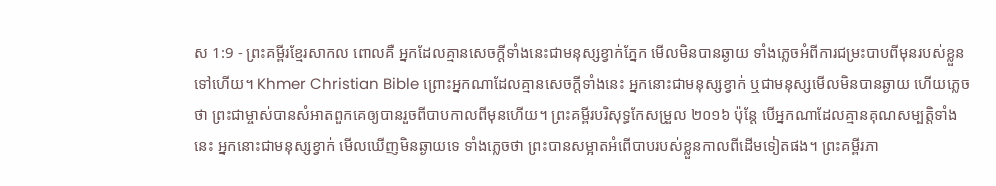ស 1:9 - ព្រះគម្ពីរខ្មែរសាកល ពោលគឺ អ្នកដែលគ្មានសេចក្ដីទាំងនេះជាមនុស្សខ្វាក់ភ្នែក មើលមិនបានឆ្ងាយ ទាំងភ្លេចអំពីការជម្រះបាបពីមុនរបស់ខ្លួនទៅហើយ។ Khmer Christian Bible ព្រោះអ្នកណាដែលគ្មានសេចក្ដីទាំងនេះ អ្នកនោះជាមនុស្សខ្វាក់ ឬជាមនុស្សមើលមិនបានឆ្ងាយ ហើយភ្លេចថា ព្រះជាម្ចាស់បានសំអាតពួកគេឲ្យបានរួចពីបាបកាលពីមុនហើយ។ ព្រះគម្ពីរបរិសុទ្ធកែសម្រួល ២០១៦ ប៉ុន្ដែ បើអ្នកណាដែលគ្មានគុណសម្បត្តិទាំងនេះ អ្នកនោះជាមនុស្សខ្វាក់ មើលឃើញមិនឆ្ងាយទេ ទាំងភ្លេចថា ព្រះបានសម្អាតអំពើបាបរបស់ខ្លួនកាលពីដើមទៀតផង។ ព្រះគម្ពីរភា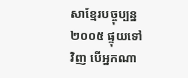សាខ្មែរបច្ចុប្បន្ន ២០០៥ ផ្ទុយទៅវិញ បើអ្នកណា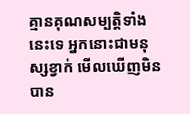គ្មានគុណសម្បត្តិទាំងនេះទេ អ្នកនោះជាមនុស្សខ្វាក់ មើលឃើញមិនបាន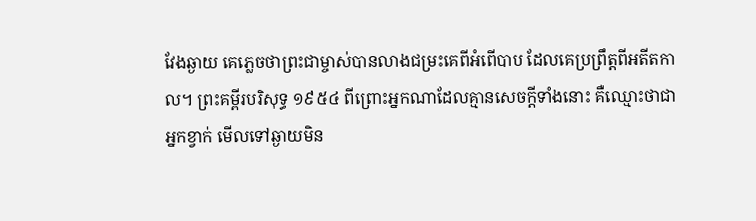វែងឆ្ងាយ គេភ្លេចថាព្រះជាម្ចាស់បានលាងជម្រះគេពីអំពើបាប ដែលគេប្រព្រឹត្តពីអតីតកាល។ ព្រះគម្ពីរបរិសុទ្ធ ១៩៥៤ ពីព្រោះអ្នកណាដែលគ្មានសេចក្ដីទាំងនោះ គឺឈ្មោះថាជាអ្នកខ្វាក់ មើលទៅឆ្ងាយមិន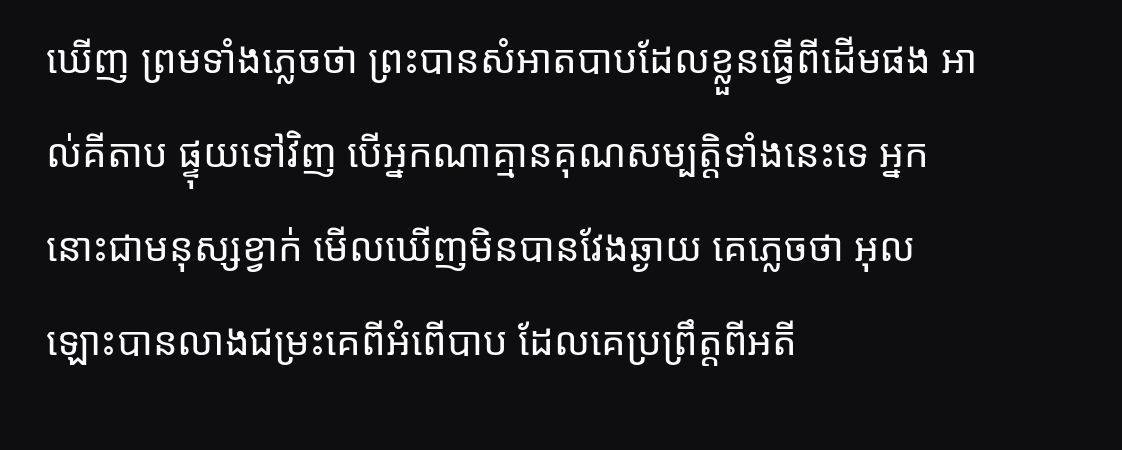ឃើញ ព្រមទាំងភ្លេចថា ព្រះបានសំអាតបាបដែលខ្លួនធ្វើពីដើមផង អាល់គីតាប ផ្ទុយទៅវិញ បើអ្នកណាគ្មានគុណសម្បត្តិទាំងនេះទេ អ្នកនោះជាមនុស្សខ្វាក់ មើលឃើញមិនបានវែងឆ្ងាយ គេភ្លេចថា អុលឡោះបានលាងជម្រះគេពីអំពើបាប ដែលគេប្រព្រឹត្ដពីអតី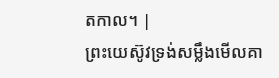តកាល។ |
ព្រះយេស៊ូវទ្រង់សម្លឹងមើលគា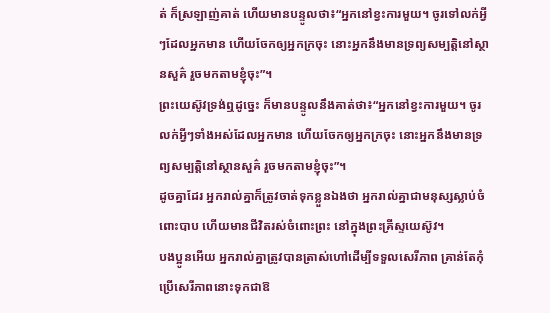ត់ ក៏ស្រឡាញ់គាត់ ហើយមានបន្ទូលថា៖“អ្នកនៅខ្វះការមួយ។ ចូរទៅលក់អ្វីៗដែលអ្នកមាន ហើយចែកឲ្យអ្នកក្រចុះ នោះអ្នកនឹងមានទ្រព្យសម្បត្តិនៅស្ថានសួគ៌ រួចមកតាមខ្ញុំចុះ”។
ព្រះយេស៊ូវទ្រង់ឮដូច្នេះ ក៏មានបន្ទូលនឹងគាត់ថា៖“អ្នកនៅខ្វះការមួយ។ ចូរលក់អ្វីៗទាំងអស់ដែលអ្នកមាន ហើយចែកឲ្យអ្នកក្រចុះ នោះអ្នកនឹងមានទ្រព្យសម្បត្តិនៅស្ថានសួគ៌ រួចមកតាមខ្ញុំចុះ”។
ដូចគ្នាដែរ អ្នករាល់គ្នាក៏ត្រូវចាត់ទុកខ្លួនឯងថា អ្នករាល់គ្នាជាមនុស្សស្លាប់ចំពោះបាប ហើយមានជីវិតរស់ចំពោះព្រះ នៅក្នុងព្រះគ្រីស្ទយេស៊ូវ។
បងប្អូនអើយ អ្នករាល់គ្នាត្រូវបានត្រាស់ហៅដើម្បីទទួលសេរីភាព គ្រាន់តែកុំប្រើសេរីភាពនោះទុកជាឱ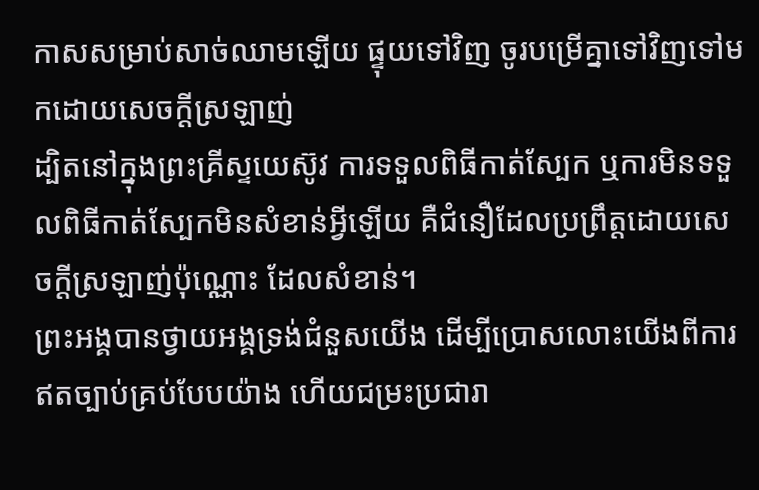កាសសម្រាប់សាច់ឈាមឡើយ ផ្ទុយទៅវិញ ចូរបម្រើគ្នាទៅវិញទៅមកដោយសេចក្ដីស្រឡាញ់
ដ្បិតនៅក្នុងព្រះគ្រីស្ទយេស៊ូវ ការទទួលពិធីកាត់ស្បែក ឬការមិនទទួលពិធីកាត់ស្បែកមិនសំខាន់អ្វីឡើយ គឺជំនឿដែលប្រព្រឹត្តដោយសេចក្ដីស្រឡាញ់ប៉ុណ្ណោះ ដែលសំខាន់។
ព្រះអង្គបានថ្វាយអង្គទ្រង់ជំនួសយើង ដើម្បីប្រោសលោះយើងពីការឥតច្បាប់គ្រប់បែបយ៉ាង ហើយជម្រះប្រជារា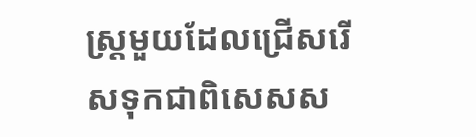ស្ត្រមួយដែលជ្រើសរើសទុកជាពិសេសស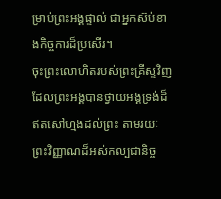ម្រាប់ព្រះអង្គផ្ទាល់ ជាអ្នកស៊ប់ខាងកិច្ចការដ៏ប្រសើរ។
ចុះព្រះលោហិតរបស់ព្រះគ្រីស្ទវិញ ដែលព្រះអង្គបានថ្វាយអង្គទ្រង់ដ៏ឥតសៅហ្មងដល់ព្រះ តាមរយៈព្រះវិញ្ញាណដ៏អស់កល្បជានិច្ច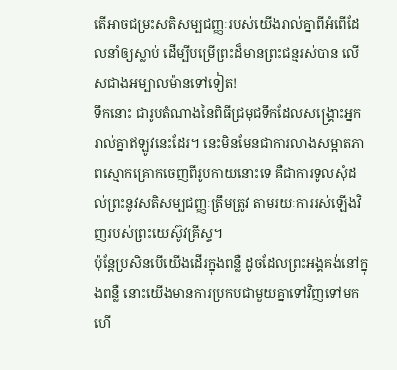តើអាចជម្រះសតិសម្បជញ្ញៈរបស់យើងរាល់គ្នាពីអំពើដែលនាំឲ្យស្លាប់ ដើម្បីបម្រើព្រះដ៏មានព្រះជន្មរស់បាន លើសជាងអម្បាលម៉ានទៅទៀត!
ទឹកនោះ ជារូបតំណាងនៃពិធីជ្រមុជទឹកដែលសង្គ្រោះអ្នករាល់គ្នាឥឡូវនេះដែរ។ នេះមិនមែនជាការលាងសម្អាតភាពស្មោកគ្រោកចេញពីរូបកាយនោះទេ គឺជាការទូលសុំដល់ព្រះនូវសតិសម្បជញ្ញៈត្រឹមត្រូវ តាមរយៈការរស់ឡើងវិញរបស់ព្រះយេស៊ូវគ្រីស្ទ។
ប៉ុន្តែប្រសិនបើយើងដើរក្នុងពន្លឺ ដូចដែលព្រះអង្គគង់នៅក្នុងពន្លឺ នោះយើងមានការប្រកបជាមួយគ្នាទៅវិញទៅមក ហើ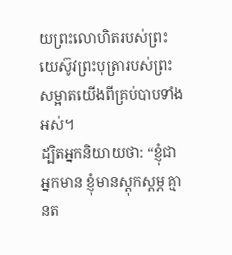យព្រះលោហិតរបស់ព្រះយេស៊ូវព្រះបុត្រារបស់ព្រះ សម្អាតយើងពីគ្រប់បាបទាំងអស់។
ដ្បិតអ្នកនិយាយថា: “ខ្ញុំជាអ្នកមាន ខ្ញុំមានស្ដុកស្ដម្ភ គ្មានត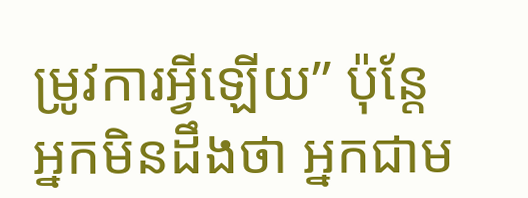ម្រូវការអ្វីឡើយ” ប៉ុន្តែអ្នកមិនដឹងថា អ្នកជាម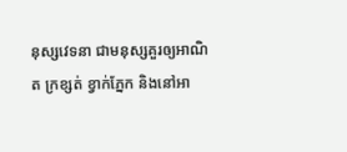នុស្សវេទនា ជាមនុស្សគួរឲ្យអាណិត ក្រខ្សត់ ខ្វាក់ភ្នែក និងនៅអា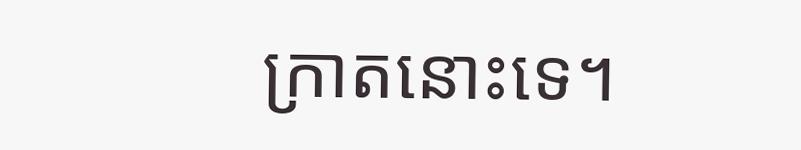ក្រាតនោះទេ។